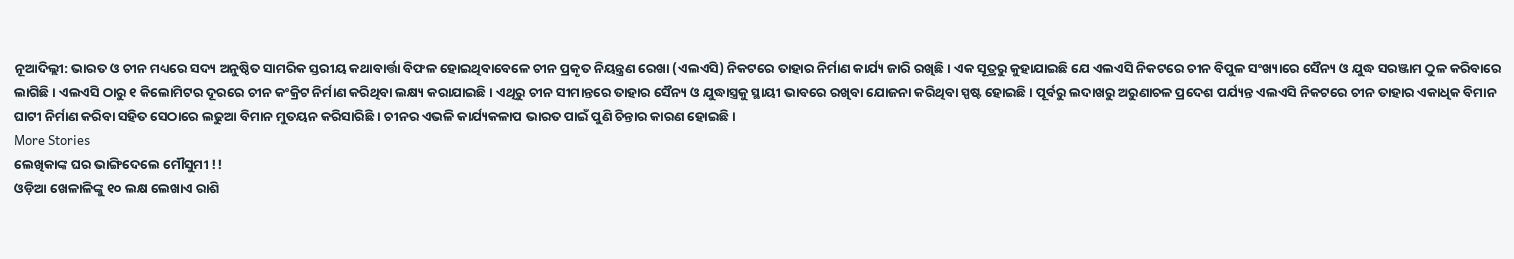ନୂଆଦିଲ୍ଲୀ: ଭାରତ ଓ ଚୀନ ମଧ୍ୟରେ ସଦ୍ୟ ଅନୁଷ୍ଠିତ ସାମରିକ ସ୍ତରୀୟ କଥାବାର୍ତ୍ତା ବିଫଳ ହୋଇଥିବାବେଳେ ଚୀନ ପ୍ରକୃତ ନିୟନ୍ତ୍ରଣ ରେଖା (ଏଲଏସି) ନିକଟରେ ତାହାର ନିର୍ମାଣ କାର୍ଯ୍ୟ ଜାରି ରଖିଛି । ଏକ ସୂତ୍ରରୁ କୁହାଯାଇଛି ଯେ ଏଲଏସି ନିକଟରେ ଚୀନ ବିପୁଳ ସଂଖ୍ୟାରେ ସୈନ୍ୟ ଓ ଯୁଦ୍ଧ ସରଞ୍ଜାମ ଠୁଳ କରିବାରେ ଲାଗିଛି । ଏଲଏସି ଠାରୁ ୧ କିଲୋମିଟର ଦୂରରେ ଚୀନ କଂକ୍ରିଟ ନିର୍ମାଣ କରିଥିବା ଲକ୍ଷ୍ୟ କରାଯାଇଛି । ଏଥିରୁ ଚୀନ ସୀମାନ୍ତରେ ତାହାର ସୈନ୍ୟ ଓ ଯୁଦ୍ଧାସ୍ତ୍ରକୁ ସ୍ଥାୟୀ ଭାବରେ ରଖିବା ଯୋଜନା କରିଥିବା ସ୍ପଷ୍ଟ ହୋଇଛି । ପୂର୍ବରୁ ଲଦାଖରୁ ଅରୁଣାଚଳ ପ୍ରଦେଶ ପର୍ଯ୍ୟନ୍ତ ଏଲଏସି ନିକଟରେ ଚୀନ ତାହାର ଏକାଧିକ ବିମାନ ଘାଟୀ ନିର୍ମାଣ କରିବା ସହିତ ସେଠାରେ ଲଢୁଆ ବିମାନ ମୁତୟନ କରିସାରିଛି । ଚୀନର ଏଭଳି କାର୍ଯ୍ୟକଳାପ ଭାରତ ପାଇଁ ପୁଣି ଚିନ୍ତାର କାରଣ ହୋଇଛି ।
More Stories
ଲେଖିକାଙ୍କ ଘର ଭାଙ୍ଗିଦେଲେ ମୌସୁମୀ !!
ଓଡ଼ିଆ ଖେଳାଳିଙ୍କୁ ୧୦ ଲକ୍ଷ ଲେଖାଏ ରାଶି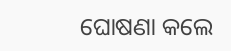ଘୋଷଣା କଲେ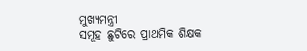ମୁଖ୍ୟମନ୍ତ୍ରୀ
ସମୂହ ଛୁଟିରେ ପ୍ରାଥମିକ ଶିକ୍ଷକ